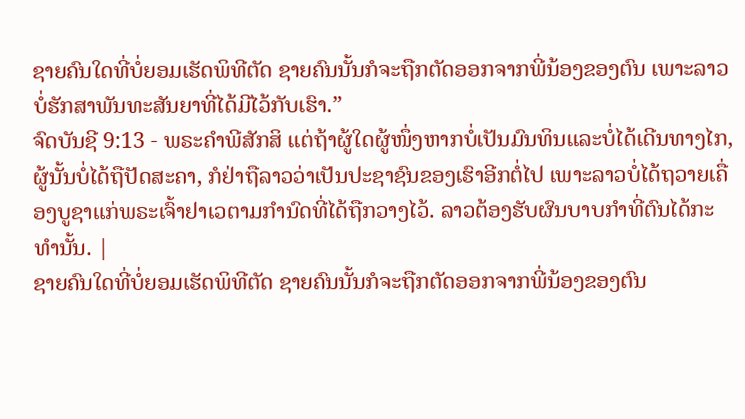ຊາຍຄົນໃດທີ່ບໍ່ຍອມເຮັດພິທີຕັດ ຊາຍຄົນນັ້ນກໍຈະຖືກຕັດອອກຈາກພີ່ນ້ອງຂອງຕົນ ເພາະລາວບໍ່ຮັກສາພັນທະສັນຍາທີ່ໄດ້ມີໄວ້ກັບເຮົາ.”
ຈົດບັນຊີ 9:13 - ພຣະຄຳພີສັກສິ ແຕ່ຖ້າຜູ້ໃດຜູ້ໜຶ່ງຫາກບໍ່ເປັນມົນທິນແລະບໍ່ໄດ້ເດີນທາງໄກ, ຜູ້ນັ້ນບໍ່ໄດ້ຖືປັດສະຄາ, ກໍຢ່າຖືລາວວ່າເປັນປະຊາຊົນຂອງເຮົາອີກຕໍ່ໄປ ເພາະລາວບໍ່ໄດ້ຖວາຍເຄື່ອງບູຊາແກ່ພຣະເຈົ້າຢາເວຕາມກຳນົດທີ່ໄດ້ຖືກວາງໄວ້. ລາວຕ້ອງຮັບຜົນບາບກຳທີ່ຕົນໄດ້ກະທຳນັ້ນ. |
ຊາຍຄົນໃດທີ່ບໍ່ຍອມເຮັດພິທີຕັດ ຊາຍຄົນນັ້ນກໍຈະຖືກຕັດອອກຈາກພີ່ນ້ອງຂອງຕົນ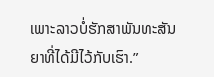ເພາະລາວບໍ່ຮັກສາພັນທະສັນຍາທີ່ໄດ້ມີໄວ້ກັບເຮົາ.”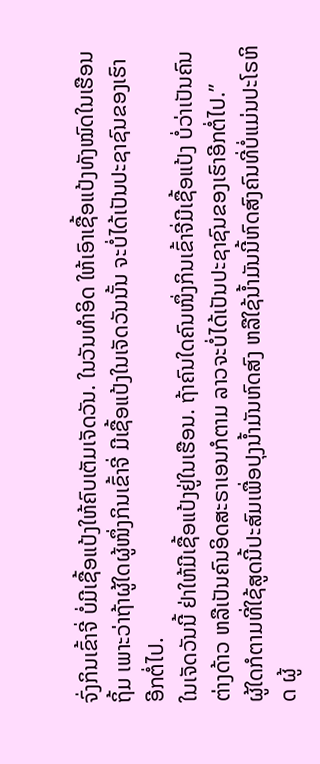ຈົ່ງກິນເຂົ້າຈີ່ ບໍ່ມີເຊື້ອແປ້ງໃຫ້ຄົບເຕັມເຈັດວັນ. ໃນວັນທຳອິດ ໃຫ້ເອົາເຊື້ອແປ້ງທັງໝົດໃນເຮືອນຖິ້ມ ເພາະວ່າຖ້າຜູ້ໃດຜູ້ໜຶ່ງກິນເຂົ້າຈີ່ ມີເຊື້ອແປ້ງໃນເຈັດວັນນັ້ນ ຈະບໍ່ໄດ້ເປັນປະຊາຊົນຂອງເຮົາອີກຕໍ່ໄປ.
ໃນເຈັດວັນນີ້ ຢ່າໃຫ້ມີເຊື້ອແປ້ງຢູ່ໃນເຮືອນ. ຖ້າຄົນໃດຄົນໜຶ່ງກິນເຂົ້າຈີ່ມີເຊື້ອແປ້ງ ບໍ່ວ່າເປັນຄົນຕ່າງດ້າວ ຫລືເປັນຄົນອິດສະຣາເອນກໍຕາມ ລາວຈະບໍ່ໄດ້ເປັນປະຊາຊົນຂອງເຮົາອີກຕໍ່ໄປ.”
ຜູ້ໃດກໍຕາມທີ່ໃຊ້ສູດນີ້ປະສົມເພື່ອປຸງນໍ້າມັນຫົດສົງ ຫລືໃຊ້ນໍ້າມັນນີ້ຫົດສົງຄົນທີ່ບໍ່ແມ່ນປະໂຣຫິດ ຜູ້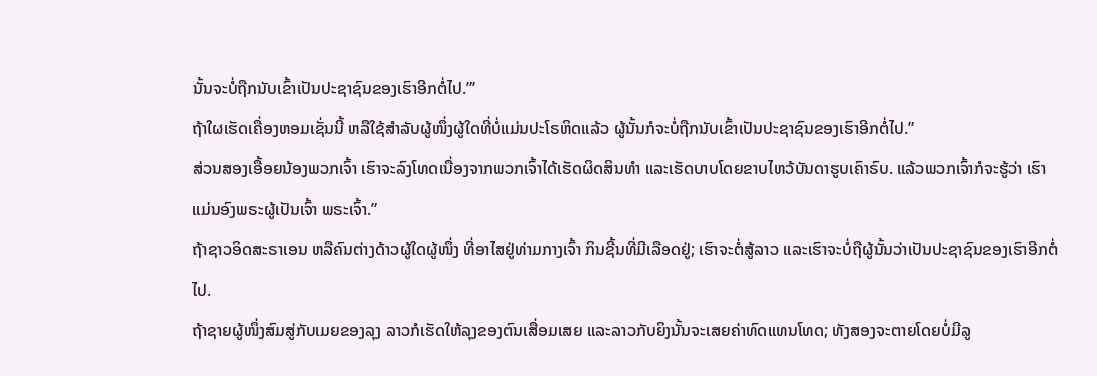ນັ້ນຈະບໍ່ຖືກນັບເຂົ້າເປັນປະຊາຊົນຂອງເຮົາອີກຕໍ່ໄປ.”’
ຖ້າໃຜເຮັດເຄື່ອງຫອມເຊັ່ນນີ້ ຫລືໃຊ້ສຳລັບຜູ້ໜຶ່ງຜູ້ໃດທີ່ບໍ່ແມ່ນປະໂຣຫິດແລ້ວ ຜູ້ນັ້ນກໍຈະບໍ່ຖືກນັບເຂົ້າເປັນປະຊາຊົນຂອງເຮົາອີກຕໍ່ໄປ.”
ສ່ວນສອງເອື້ອຍນ້ອງພວກເຈົ້າ ເຮົາຈະລົງໂທດເນື່ອງຈາກພວກເຈົ້າໄດ້ເຮັດຜິດສິນທຳ ແລະເຮັດບາບໂດຍຂາບໄຫວ້ບັນດາຮູບເຄົາຣົບ. ແລ້ວພວກເຈົ້າກໍຈະຮູ້ວ່າ ເຮົາແມ່ນອົງພຣະຜູ້ເປັນເຈົ້າ ພຣະເຈົ້າ.”
ຖ້າຊາວອິດສະຣາເອນ ຫລືຄົນຕ່າງດ້າວຜູ້ໃດຜູ້ໜຶ່ງ ທີ່ອາໄສຢູ່ທ່າມກາງເຈົ້າ ກິນຊີ້ນທີ່ມີເລືອດຢູ່; ເຮົາຈະຕໍ່ສູ້ລາວ ແລະເຮົາຈະບໍ່ຖືຜູ້ນັ້ນວ່າເປັນປະຊາຊົນຂອງເຮົາອີກຕໍ່ໄປ.
ຖ້າຊາຍຜູ້ໜຶ່ງສົມສູ່ກັບເມຍຂອງລຸງ ລາວກໍເຮັດໃຫ້ລຸງຂອງຕົນເສື່ອມເສຍ ແລະລາວກັບຍິງນັ້ນຈະເສຍຄ່າທົດແທນໂທດ; ທັງສອງຈະຕາຍໂດຍບໍ່ມີລູ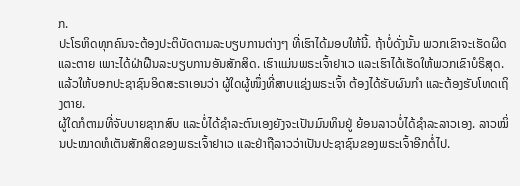ກ.
ປະໂຣຫິດທຸກຄົນຈະຕ້ອງປະຕິບັດຕາມລະບຽບການຕ່າງໆ ທີ່ເຮົາໄດ້ມອບໃຫ້ນີ້. ຖ້າບໍ່ດັ່ງນັ້ນ ພວກເຂົາຈະເຮັດຜິດແລະຕາຍ ເພາະໄດ້ຝ່າຝືນລະບຽບການອັນສັກສິດ. ເຮົາແມ່ນພຣະເຈົ້າຢາເວ ແລະເຮົາໄດ້ເຮັດໃຫ້ພວກເຂົາບໍຣິສຸດ.
ແລ້ວໃຫ້ບອກປະຊາຊົນອິດສະຣາເອນວ່າ ຜູ້ໃດຜູ້ໜຶ່ງທີ່ສາບແຊ່ງພຣະເຈົ້າ ຕ້ອງໄດ້ຮັບຜົນກຳ ແລະຕ້ອງຮັບໂທດເຖິງຕາຍ.
ຜູ້ໃດກໍຕາມທີ່ຈັບບາຍຊາກສົບ ແລະບໍ່ໄດ້ຊຳລະຕົນເອງຍັງຈະເປັນມົນທິນຢູ່ ຍ້ອນລາວບໍ່ໄດ້ຊຳລະລາວເອງ. ລາວໝິ່ນປະໝາດຫໍເຕັນສັກສິດຂອງພຣະເຈົ້າຢາເວ ແລະຢ່າຖືລາວວ່າເປັນປະຊາຊົນຂອງພຣະເຈົ້າອີກຕໍ່ໄປ.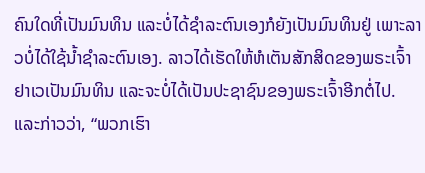ຄົນໃດທີ່ເປັນມົນທິນ ແລະບໍ່ໄດ້ຊຳລະຕົນເອງກໍຍັງເປັນມົນທິນຢູ່ ເພາະລາວບໍ່ໄດ້ໃຊ້ນໍ້າຊຳລະຕົນເອງ. ລາວໄດ້ເຮັດໃຫ້ຫໍເຕັນສັກສິດຂອງພຣະເຈົ້າຢາເວເປັນມົນທິນ ແລະຈະບໍ່ໄດ້ເປັນປະຊາຊົນຂອງພຣະເຈົ້າອີກຕໍ່ໄປ.
ແລະກ່າວວ່າ, “ພວກເຮົາ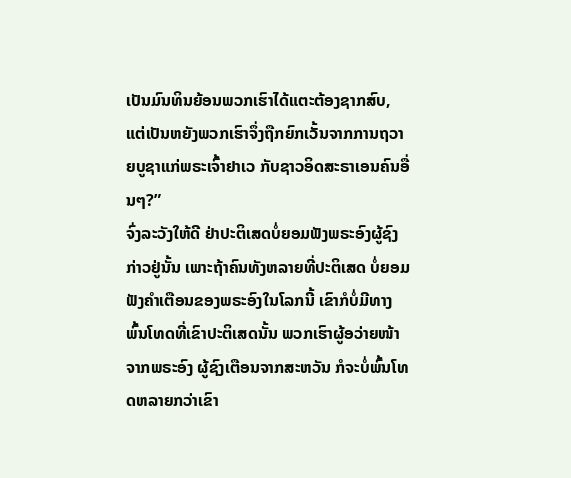ເປັນມົນທິນຍ້ອນພວກເຮົາໄດ້ແຕະຕ້ອງຊາກສົບ, ແຕ່ເປັນຫຍັງພວກເຮົາຈຶ່ງຖືກຍົກເວັ້ນຈາກການຖວາຍບູຊາແກ່ພຣະເຈົ້າຢາເວ ກັບຊາວອິດສະຣາເອນຄົນອື່ນໆ?”
ຈົ່ງລະວັງໃຫ້ດີ ຢ່າປະຕິເສດບໍ່ຍອມຟັງພຣະອົງຜູ້ຊົງກ່າວຢູ່ນັ້ນ ເພາະຖ້າຄົນທັງຫລາຍທີ່ປະຕິເສດ ບໍ່ຍອມຟັງຄຳເຕືອນຂອງພຣະອົງໃນໂລກນີ້ ເຂົາກໍບໍ່ມີທາງພົ້ນໂທດທີ່ເຂົາປະຕິເສດນັ້ນ ພວກເຮົາຜູ້ອວ່າຍໜ້າຈາກພຣະອົງ ຜູ້ຊົງເຕືອນຈາກສະຫວັນ ກໍຈະບໍ່ພົ້ນໂທດຫລາຍກວ່າເຂົາ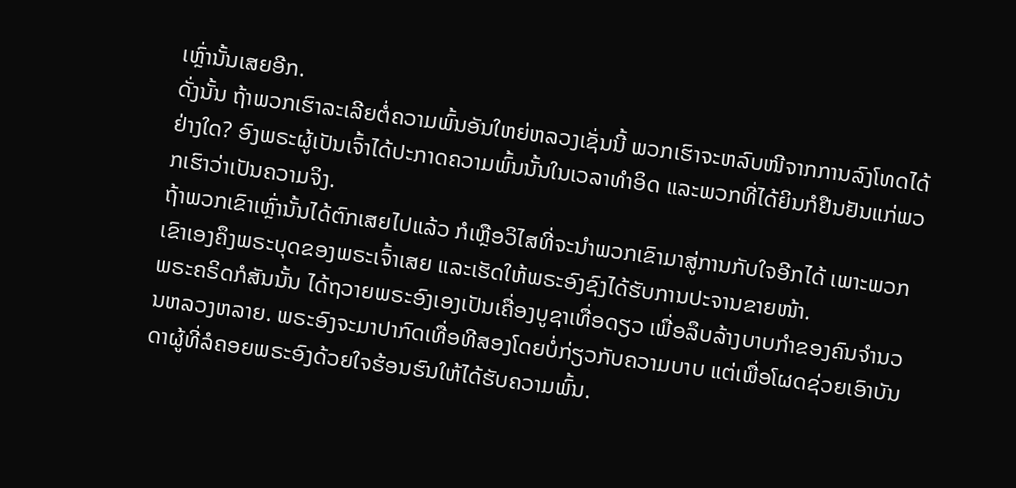ເຫຼົ່ານັ້ນເສຍອີກ.
ດັ່ງນັ້ນ ຖ້າພວກເຮົາລະເລີຍຕໍ່ຄວາມພົ້ນອັນໃຫຍ່ຫລວງເຊັ່ນນີ້ ພວກເຮົາຈະຫລົບໜີຈາກການລົງໂທດໄດ້ຢ່າງໃດ? ອົງພຣະຜູ້ເປັນເຈົ້າໄດ້ປະກາດຄວາມພົ້ນນັ້ນໃນເວລາທຳອິດ ແລະພວກທີ່ໄດ້ຍິນກໍຢືນຢັນແກ່ພວກເຮົາວ່າເປັນຄວາມຈິງ.
ຖ້າພວກເຂົາເຫຼົ່ານັ້ນໄດ້ຕົກເສຍໄປແລ້ວ ກໍເຫຼືອວິໄສທີ່ຈະນຳພວກເຂົາມາສູ່ການກັບໃຈອີກໄດ້ ເພາະພວກເຂົາເອງຄຶງພຣະບຸດຂອງພຣະເຈົ້າເສຍ ແລະເຮັດໃຫ້ພຣະອົງຊົງໄດ້ຮັບການປະຈານຂາຍໜ້າ.
ພຣະຄຣິດກໍສັນນັ້ນ ໄດ້ຖວາຍພຣະອົງເອງເປັນເຄື່ອງບູຊາເທື່ອດຽວ ເພື່ອລຶບລ້າງບາບກຳຂອງຄົນຈຳນວນຫລວງຫລາຍ. ພຣະອົງຈະມາປາກົດເທື່ອທີສອງໂດຍບໍ່ກ່ຽວກັບຄວາມບາບ ແຕ່ເພື່ອໂຜດຊ່ວຍເອົາບັນດາຜູ້ທີ່ລໍຄອຍພຣະອົງດ້ວຍໃຈຮ້ອນຮົນໃຫ້ໄດ້ຮັບຄວາມພົ້ນ.